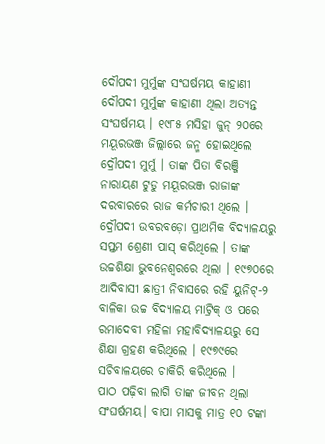ଦୌପଦୀ ମୁର୍ମୁଙ୍କ ସଂଘର୍ଷମୟ କାହାଣୀ
ଦୌପଦୀ ମୁର୍ମୁଙ୍କ କାହାଣୀ ଥିଲା ଅତ୍ୟନ୍ତ ସଂଘର୍ଷମୟ । ୧୯୮୫ ମସିହା ଜୁନ୍ ୨୦ରେ ମୟୂରଭଞ୍ଜ ଜିଲ୍ଲାରେ ଜନ୍ମ ହୋଇଥିଲେ ଦ୍ରୌପଦୀ ମୁର୍ମୁ । ତାଙ୍କ ପିତା ବିରଞ୍ଜି ନାରାୟଣ ଟୁଡୁ ମୟୂରଭଞ୍ଜ ରାଜାଙ୍କ ଦରବାରରେ ରାଜ କର୍ମଚାରୀ ଥିଲେ । ଦ୍ରୌପଦୀ ଉବରବଡ଼ୋ ପ୍ରାଥମିକ ବିଦ୍ୟାଳୟରୁ ସପ୍ତମ ଶ୍ରେଣୀ ପାସ୍ କରିଥିଲେ । ତାଙ୍କ ଉଚ୍ଚଶିକ୍ଷା ଭୁବନେଶ୍ବରରେ ଥିଲା । ୧୯୭୦ରେ ଆଦିବାସୀ ଛାତ୍ରୀ ନିବାସରେ ରହି ୟୁନିଟ୍-୨ ବାଳିକା ଉଚ୍ଚ ବିଦ୍ୟାଳୟ ମାଟ୍ରିକ୍ ଓ ପରେ ରମାଦେବୀ ମହିଳା ମହାବିଦ୍ୟାଳୟରୁ ସେ ଶିକ୍ଷା ଗ୍ରହଣ କରିଥିଲେ । ୧୯୭୯ରେ ସଚିବାଳୟରେ ଚାକିରି କରିଥିଲେ ।
ପାଠ ପଢ଼ିବା ଲାଗି ତାଙ୍କ ଜୀବନ ଥିଲା ସଂଘର୍ଷମୟ। ବାପା ମାସକୁ ମାତ୍ର ୧୦ ଟଙ୍କା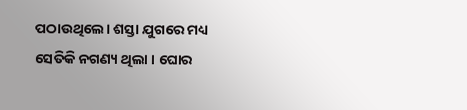ପଠାଉଥିଲେ। ଶସ୍ତା ଯୁଗରେ ମଧ୍ୟ ସେତିକି ନଗଣ୍ୟ ଥିଲା । ଘୋର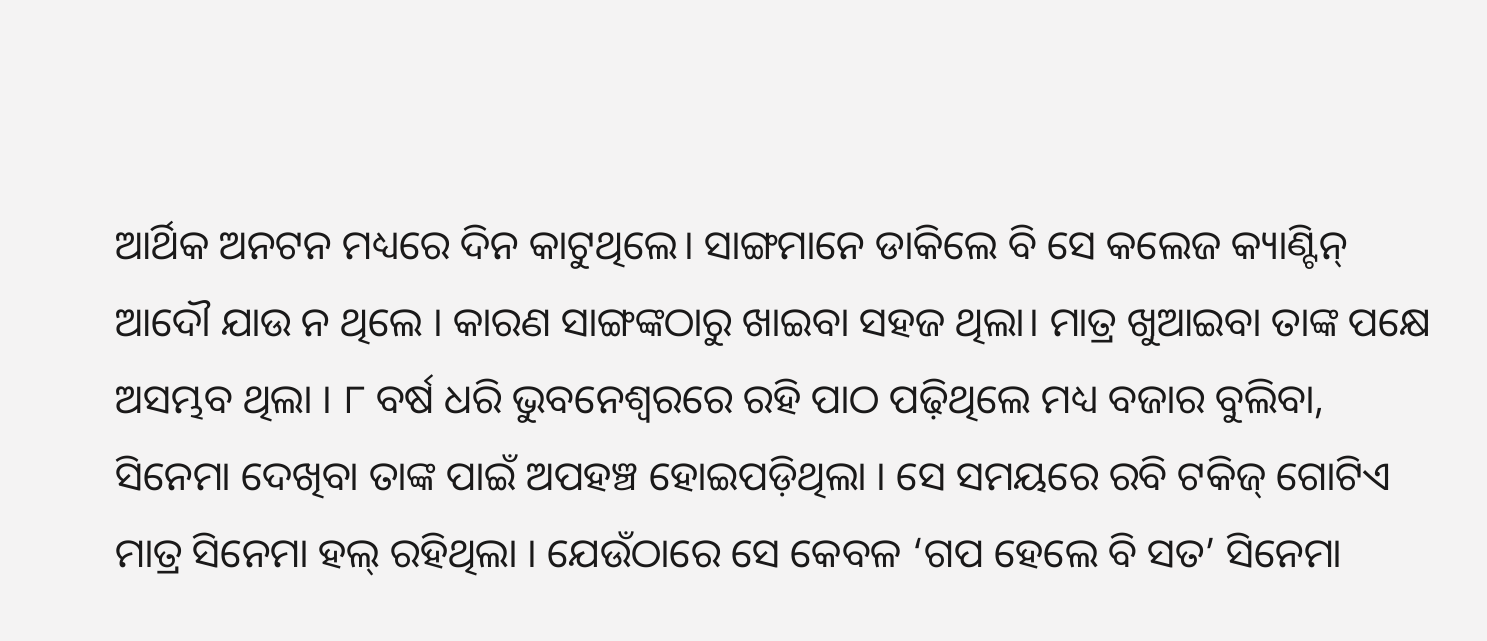ଆର୍ଥିକ ଅନଟନ ମଧ୍ୟରେ ଦିନ କାଟୁଥିଲେ। ସାଙ୍ଗମାନେ ଡାକିଲେ ବି ସେ କଲେଜ କ୍ୟାଣ୍ଟିନ୍ ଆଦୌ ଯାଉ ନ ଥିଲେ । କାରଣ ସାଙ୍ଗଙ୍କଠାରୁ ଖାଇବା ସହଜ ଥିଲା। ମାତ୍ର ଖୁଆଇବା ତାଙ୍କ ପକ୍ଷେ ଅସମ୍ଭବ ଥିଲା । ୮ ବର୍ଷ ଧରି ଭୁବନେଶ୍ବରରେ ରହି ପାଠ ପଢ଼ିଥିଲେ ମଧ୍ୟ ବଜାର ବୁଲିବା, ସିନେମା ଦେଖିବା ତାଙ୍କ ପାଇଁ ଅପହଞ୍ଚ ହୋଇପଡ଼ିଥିଲା । ସେ ସମୟରେ ରବି ଟକିଜ୍ ଗୋଟିଏ ମାତ୍ର ସିନେମା ହଲ୍ ରହିଥିଲା । ଯେଉଁଠାରେ ସେ କେବଳ ‘ଗପ ହେଲେ ବି ସତ’ ସିନେମା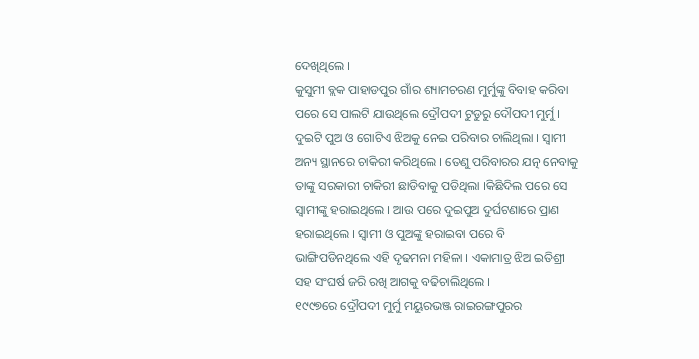ଦେଖିଥିଲେ ।
କୁସୁମୀ ବ୍ଲକ ପାହାଡପୁର ଗାଁର ଶ୍ୟାମଚରଣ ମୁର୍ମୁଙ୍କୁ ବିବାହ କରିବା ପରେ ସେ ପାଲଟି ଯାଉଥିଲେ ଦ୍ରୌପଦୀ ଟୁଡୁରୁ ଦୌପଦୀ ମୁର୍ମୁ । ଦୁଇଟି ପୁଅ ଓ ଗୋଟିଏ ଝିଅକୁ ନେଇ ପରିବାର ଚାଲିଥିଲା । ସ୍ୱାମୀ ଅନ୍ୟ ସ୍ଥାନରେ ଚାକିରୀ କରିଥିଲେ । ତେଣୁ ପରିବାରର ଯତ୍ନ ନେବାକୁ ତାଙ୍କୁ ସରକାରୀ ଚାକିରୀ ଛାଡିବାକୁ ପଡିଥିଲା ।କିଛିଦିଲ ପରେ ସେ ସ୍ୱାମୀଙ୍କୁ ହରାଇଥିଲେ । ଆଉ ପରେ ଦୁଇପୁଅ ଦୁର୍ଘଟଣାରେ ପ୍ରାଣ ହରାଇଥିଲେ । ସ୍ୱାମୀ ଓ ପୁଅଙ୍କୁ ହରାଇବା ପରେ ବି ଭାଙ୍ଗିପଡିନଥିଲେ ଏହି ଦୃଢମନା ମହିଳା । ଏକାମାତ୍ର ଝିଅ ଇତିଶ୍ରୀ ସହ ସଂଘର୍ଷ ଜରି ରଖି ଆଗକୁ ବଢିଚାଲିଥିଲେ ।
୧୯୯୭ରେ ଦ୍ରୌପଦୀ ମୁର୍ମୁ ମୟୁରଭଞ୍ଜ ରାଇରଙ୍ଗପୁରର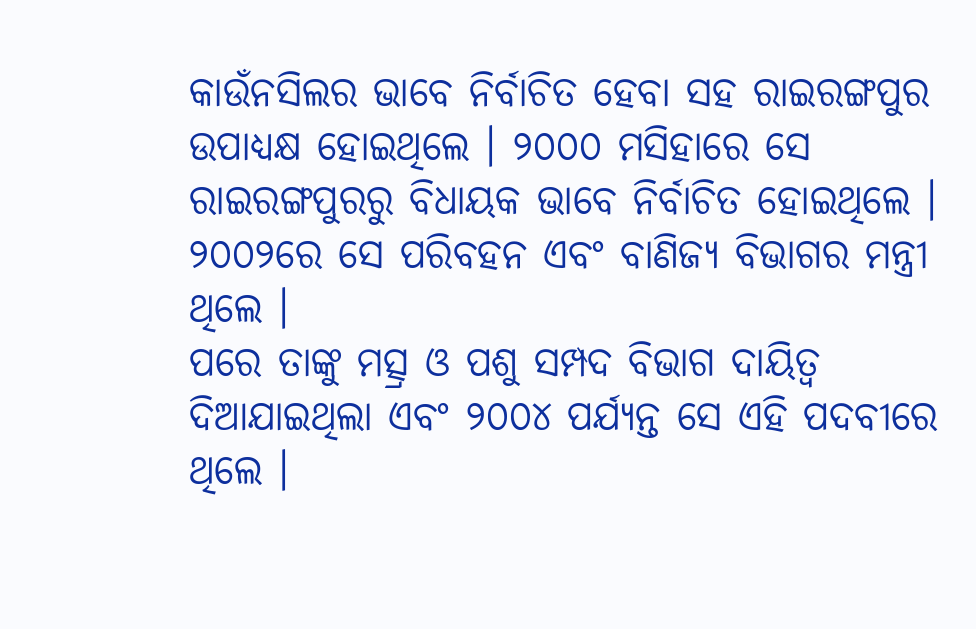କାଉଁନସିଲର ଭାବେ ନିର୍ବାଚିତ ହେବା ସହ ରାଇରଙ୍ଗପୁର ଉପାଧ୍ୟକ୍ଷ ହୋଇଥିଲେ । ୨୦୦୦ ମସିହାରେ ସେ ରାଇରଙ୍ଗପୁରରୁ ବିଧାୟକ ଭାବେ ନିର୍ବାଚିତ ହୋଇଥିଲେ । ୨୦୦୨ରେ ସେ ପରିବହନ ଏବଂ ବାଣିଜ୍ୟ ବିଭାଗର ମନ୍ତ୍ରୀ ଥିଲେ ।
ପରେ ତାଙ୍କୁ ମତ୍ସ୍ର ଓ ପଶୁ ସମ୍ପଦ ବିଭାଗ ଦାୟିତ୍ୱ ଦିଆଯାଇଥିଲା ଏବଂ ୨୦୦୪ ପର୍ଯ୍ୟନ୍ତ ସେ ଏହି ପଦବୀରେ ଥିଲେ ।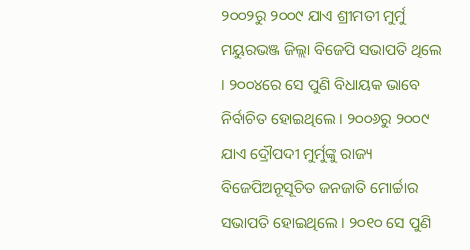୨୦୦୨ରୁ ୨୦୦୯ ଯାଏ ଶ୍ରୀମତୀ ମୁର୍ମୁ ମୟୁରଭଞ୍ଜ ଜିଲ୍ଲା ବିଜେପି ସଭାପତି ଥିଲେ । ୨୦୦୪ରେ ସେ ପୁଣି ବିଧାୟକ ଭାବେ ନିର୍ବାଚିତ ହୋଇଥିଲେ । ୨୦୦୬ରୁ ୨୦୦୯ ଯାଏ ଦ୍ରୌପଦୀ ମୁର୍ମୁଙ୍କୁ ରାଜ୍ୟ ବିଜେପିଅନୂସୂଚିତ ଜନଜାତି ମୋର୍ଚ୍ଚାର ସଭାପତି ହୋଇଥିଲେ । ୨୦୧୦ ସେ ପୁଣି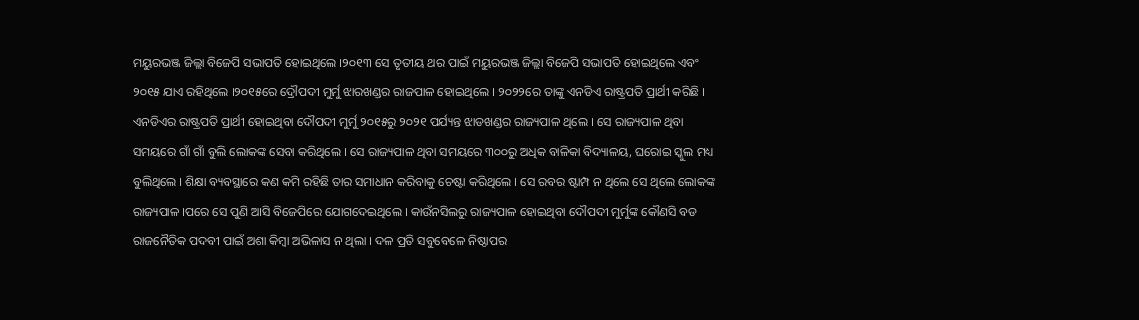ମୟୁରଭଞ୍ଜ ଜିଲ୍ଲା ବିଜେପି ସଭାପତି ହୋଇଥିଲେ ।୨୦୧୩ ସେ ତୃତୀୟ ଥର ପାଇଁ ମୟୁରଭଞ୍ଜ ଜିଲ୍ଲା ବିଜେପି ସଭାପତି ହୋଇଥିଲେ ଏବଂ ୨୦୧୫ ଯାଏ ରହିଥିଲେ ।୨୦୧୫ରେ ଦ୍ରୌପଦୀ ମୁର୍ମୁ ଝାରଖଣ୍ଡର ରାଜପାଳ ହୋଇଥିଲେ । ୨୦୨୨ରେ ତାଙ୍କୁ ଏନଡିଏ ରାଷ୍ଟ୍ରପତି ପ୍ରାର୍ଥୀ କରିଛି ।
ଏନଡିଏର ରାଷ୍ଟ୍ରପତି ପ୍ରାର୍ଥୀ ହୋଇଥିବା ଦୌପଦୀ ମୁର୍ମୁ ୨୦୧୫ରୁ ୨୦୨୧ ପର୍ଯ୍ୟନ୍ତ ଝାଡଖଣ୍ଡର ରାଜ୍ୟପାଳ ଥିଲେ । ସେ ରାଜ୍ୟପାଳ ଥିବା ସମୟରେ ଗାଁ ଗାଁ ବୁଲି ଲୋକଙ୍କ ସେବା କରିଥିଲେ । ସେ ରାଜ୍ୟପାଳ ଥିବା ସମୟରେ ୩୦୦ରୁ ଅଧିକ ବାଳିକା ବିଦ୍ୟାଳୟ, ଘରୋଇ ସ୍କୁଲ ମଧ୍ୟ ବୁଲିଥିଲେ । ଶିକ୍ଷା ବ୍ୟବସ୍ଥାରେ କଣ କମି ରହିଛି ତାର ସମାଧାନ କରିବାକୁ ଚେଷ୍ଟା କରିଥିଲେ । ସେ ରବର ଷ୍ଟାମ୍ପ ନ ଥିଲେ ସେ ଥିଲେ ଲୋକଙ୍କ ରାଜ୍ୟପାଳ ।ପରେ ସେ ପୁଣି ଆସି ବିଜେପିରେ ଯୋଗଦେଇଥିଲେ । କାଉଁନସିଲରୁ ରାଜ୍ୟପାଳ ହୋଇଥିବା ଦୌପଦୀ ମୁର୍ମୁଙ୍କ କୌଣସି ବଡ ରାଜନୈତିକ ପଦବୀ ପାଇଁ ଅଶା କିମ୍ବା ଅଭିଳାସ ନ ଥିଲା । ଦଳ ପ୍ରତି ସବୁବେଳେ ନିଷ୍ଠାପର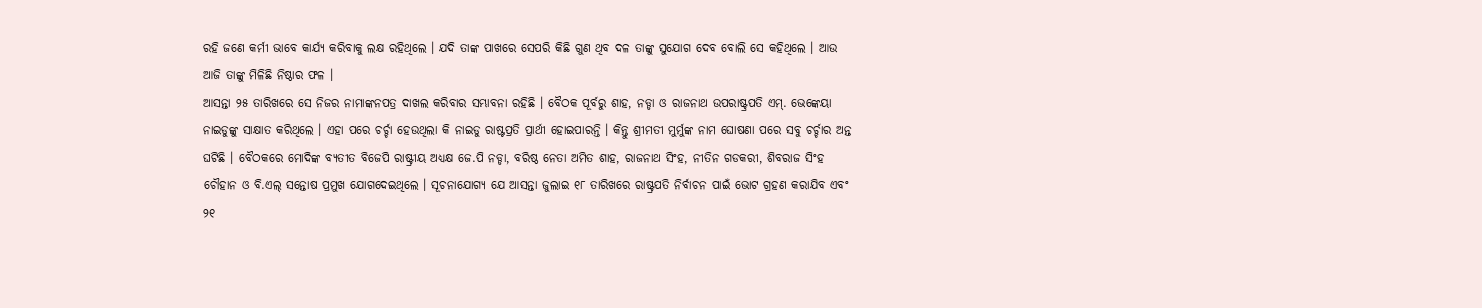ରହି ଜଣେ କର୍ମୀ ଭାବେ କାର୍ଯ୍ୟ କରିବାକୁ ଲକ୍ଷ ରହିଥିଲେ । ଯଦି ତାଙ୍କ ପାଖରେ ସେପରି କିଛି ଗୁଣ ଥିବ ଦଳ ତାଙ୍କୁ ସୁଯୋଗ ଦେବ ବୋଲି ସେ କହିଥିଲେ । ଆଉ ଆଜି ତାଙ୍କୁ ମିଳିଛି ନିଷ୍ଠାର ଫଳ ।
ଆସନ୍ତା ୨୫ ତାରିଖରେ ସେ ନିଜର ନାମାଙ୍କନପତ୍ର ଦାଖଲ କରିବାର ସମ୍ଭାବନା ରହିଛି । ବୈଠକ ପୂର୍ବରୁ ଶାହ, ନଡ୍ଡା ଓ ରାଜନାଥ ଉପରାଷ୍ଟ୍ରପତି ଏମ୍. ଭେଙ୍କେୟା ନାଇଡୁଙ୍କୁ ସାକ୍ଷାତ କରିଥିଲେ । ଏହା ପରେ ଚର୍ଚ୍ଚା ହେଉଥିଲା କି ନାଇଡୁ ରାଷ୍ଟପ୍ରତି ପ୍ରାର୍ଥୀ ହୋଇପାରନ୍ତି । କିନ୍ତୁ ଶ୍ରୀମତୀ ମୁର୍ମୁଙ୍କ ନାମ ଘୋଷଣା ପରେ ସବୁ ଚର୍ଚ୍ଚାର ଅନ୍ତ ଘଟିଛି । ବୈଠକରେ ମୋଦିଙ୍କ ବ୍ୟତୀତ ବିଜେପି ରାଷ୍ଟ୍ରୀୟ ଅଧ୍ୟକ୍ଷ ଜେ.ପି ନଡ୍ଡା, ବରିଷ୍ଠ ନେତା ଅମିତ ଶାହ, ରାଜନାଥ ସିଂହ, ନୀତିନ ଗଡକରୀ, ଶିବରାଜ ସିଂହ ଚୌହାନ ଓ ବି.ଏଲ୍ ସନ୍ତୋଷ ପ୍ରମୁଖ ଯୋଗଦେଇଥିଲେ । ସୂଚନାଯୋଗ୍ୟ ଯେ ଆସନ୍ତା ଜୁଲାଇ ୧୮ ତାରିଖରେ ରାଷ୍ଟ୍ରପତି ନିର୍ବାଚନ ପାଇଁ ଭୋଟ ଗ୍ରହଣ କରାଯିବ ଏବଂ ୨୧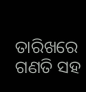ତାରିଖରେ ଗଣତି ସହ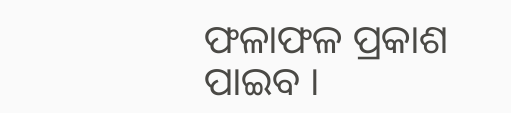ଫଳାଫଳ ପ୍ରକାଶ ପାଇବ ।